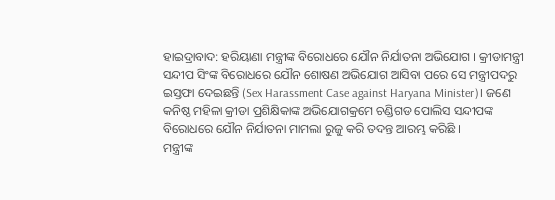ହାଇଦ୍ରାବାଦ: ହରିୟାଣା ମନ୍ତ୍ରୀଙ୍କ ବିରୋଧରେ ଯୌନ ନିର୍ଯାତନା ଅଭିଯୋଗ । କ୍ରୀଡାମନ୍ତ୍ରୀ ସନ୍ଦୀପ ସିଂଙ୍କ ବିରୋଧରେ ଯୌନ ଶୋଷଣ ଅଭିଯୋଗ ଆସିବା ପରେ ସେ ମନ୍ତ୍ରୀପଦରୁ ଇସ୍ତଫା ଦେଇଛନ୍ତି (Sex Harassment Case against Haryana Minister)। ଜଣେ କନିଷ୍ଠ ମହିଳା କ୍ରୀଡା ପ୍ରଶିକ୍ଷିକାଙ୍କ ଅଭିଯୋଗକ୍ରମେ ଚଣ୍ଡିଗଡ ପୋଲିସ ସନ୍ଦୀପଙ୍କ ବିରୋଧରେ ଯୌନ ନିର୍ଯାତନା ମାମଲା ରୁଜୁ କରି ତଦନ୍ତ ଆରମ୍ଭ କରିଛି ।
ମନ୍ତ୍ରୀଙ୍କ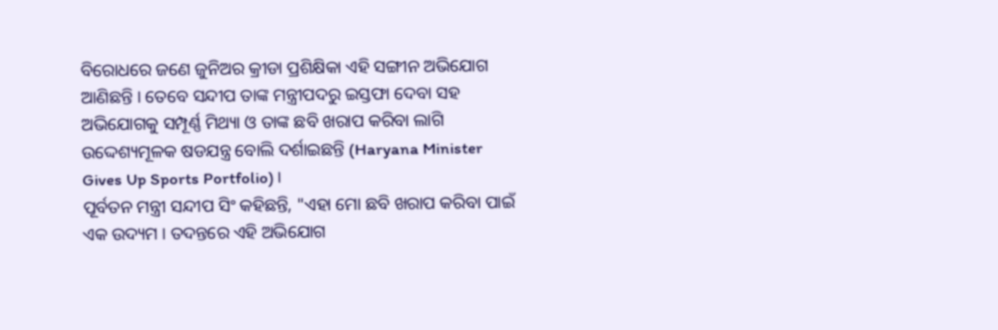ବିରୋଧରେ ଜଣେ ଜୁନିଅର କ୍ରୀଡା ପ୍ରଶିକ୍ଷିକା ଏହି ସଙ୍ଗୀନ ଅଭିଯୋଗ ଆଣିଛନ୍ତି । ତେବେ ସନ୍ଦୀପ ତାଙ୍କ ମନ୍ତ୍ରୀପଦରୁ ଇସ୍ତଫା ଦେବା ସହ ଅଭିଯୋଗକୁ ସମ୍ପୂର୍ଣ୍ଣ ମିଥ୍ୟା ଓ ତାଙ୍କ ଛବି ଖରାପ କରିବା ଲାଗି ଉଦ୍ଦେଶ୍ୟମୂଳକ ଷଡଯନ୍ତ୍ର ବୋଲି ଦର୍ଶାଇଛନ୍ତି (Haryana Minister Gives Up Sports Portfolio)।
ପୂର୍ବତନ ମନ୍ତ୍ରୀ ସନ୍ଦୀପ ସିଂ କହିଛନ୍ତି, "ଏହା ମୋ ଛବି ଖରାପ କରିବା ପାଇଁ ଏକ ଉଦ୍ୟମ । ତଦନ୍ତରେ ଏହି ଅଭିଯୋଗ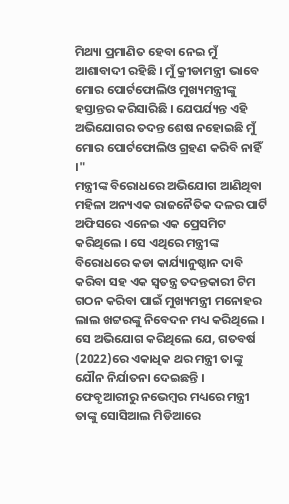ମିଥ୍ୟା ପ୍ରମାଣିତ ହେବା ନେଇ ମୁଁ ଆଶାବାଦୀ ରହିଛି । ମୁଁ କ୍ରୀଡାମନ୍ତ୍ରୀ ଭାବେ ମୋର ପୋର୍ଟଫୋଲିଓ ମୁଖ୍ୟମନ୍ତ୍ରୀଙ୍କୁ ହସ୍ତାନ୍ତର କରିସାରିଛି । ଯେପର୍ଯ୍ୟନ୍ତ ଏହି ଅଭିଯୋଗର ତଦନ୍ତ ଶେଷ ନହୋଇଛି ମୁଁ ମୋର ପୋର୍ଟଫୋଲିଓ ଗ୍ରହଣ କରିବି ନାହିଁ ।"
ମନ୍ତ୍ରୀଙ୍କ ବିରୋଧରେ ଅଭିଯୋଗ ଆଣିଥିବା ମହିଳା ଅନ୍ୟଏକ ରାଜନୈତିକ ଦଳର ପାର୍ଟି ଅଫିସରେ ଏନେଇ ଏକ ପ୍ରେସମିଟ କରିଥିଲେ । ସେ ଏଥିରେ ମନ୍ତ୍ରୀଙ୍କ ବିରୋଧରେ କଡା କାର୍ଯ୍ୟାନୁଷ୍ଠାନ ଦାବି କରିବା ସହ ଏକ ସ୍ବତନ୍ତ୍ର ତଦନ୍ତକାରୀ ଟିମ ଗଠନ କରିବା ପାଇଁ ମୁଖ୍ୟମନ୍ତ୍ରୀ ମନୋହର ଲାଲ ଖଟ୍ଟରଙ୍କୁ ନିବେଦନ ମଧ୍ୟ କରିଥିଲେ । ସେ ଅଭିଯୋଗ କରିଥିଲେ ଯେ, ଗତବର୍ଷ (2022)ରେ ଏକାଧିକ ଥର ମନ୍ତ୍ରୀ ତାଙ୍କୁ ଯୌନ ନିର୍ଯାତନା ଦେଇଛନ୍ତି । ଫେବୃଆରୀରୁ ନଭେମ୍ବର ମଧ୍ୟରେ ମନ୍ତ୍ରୀ ତାଙ୍କୁ ସୋସିଆଲ ମିଡିଆରେ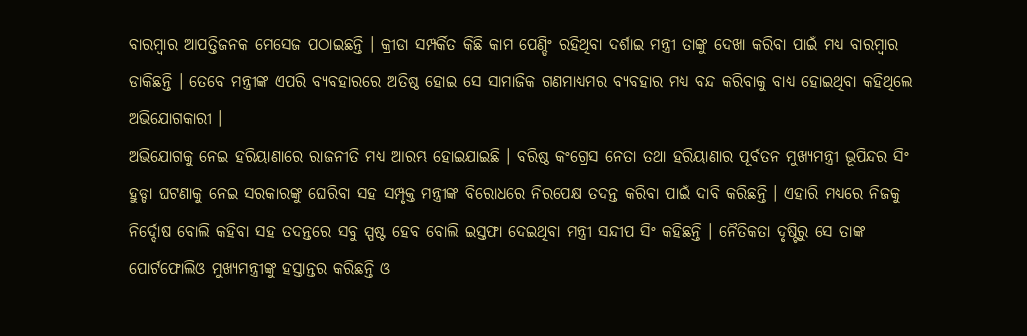ବାରମ୍ବାର ଆପତ୍ତିଜନକ ମେସେଜ ପଠାଇଛନ୍ତି । କ୍ରୀଡା ସମ୍ପର୍କିତ କିଛି କାମ ପେଣ୍ଡିଂ ରହିଥିବା ଦର୍ଶାଇ ମନ୍ତ୍ରୀ ତାଙ୍କୁ ଦେଖା କରିବା ପାଇଁ ମଧ୍ୟ ବାରମ୍ବାର ଡାକିଛନ୍ତି । ତେବେ ମନ୍ତ୍ରୀଙ୍କ ଏପରି ବ୍ୟବହାରରେ ଅତିଷ୍ଠ ହୋଇ ସେ ସାମାଜିକ ଗଣମାଧ୍ୟମର ବ୍ୟବହାର ମଧ୍ୟ ବନ୍ଦ କରିବାକୁ ବାଧ୍ୟ ହୋଇଥିବା କହିଥିଲେ ଅଭିଯୋଗକାରୀ ।
ଅଭିଯୋଗକୁ ନେଇ ହରିୟାଣାରେ ରାଜନୀତି ମଧ୍ୟ ଆରମ୍ଭ ହୋଇଯାଇଛି । ବରିଷ୍ଠ କଂଗ୍ରେସ ନେତା ତଥା ହରିୟାଣାର ପୂର୍ବତନ ମୁଖ୍ୟମନ୍ତ୍ରୀ ଭୂପିନ୍ଦର ସିଂ ହୁଡ୍ଡା ଘଟଣାକୁ ନେଇ ସରକାରଙ୍କୁ ଘେରିବା ସହ ସମ୍ପୃକ୍ତ ମନ୍ତ୍ରୀଙ୍କ ବିରୋଧରେ ନିରପେକ୍ଷ ତଦନ୍ତ କରିବା ପାଇଁ ଦାବି କରିଛନ୍ତି । ଏହାରି ମଧ୍ୟରେ ନିଜକୁ ନିର୍ଦ୍ଦୋଷ ବୋଲି କହିବା ସହ ତଦନ୍ତରେ ସବୁ ସ୍ପଷ୍ଟ ହେବ ବୋଲି ଇସ୍ତଫା ଦେଇଥିବା ମନ୍ତ୍ରୀ ସନ୍ଦୀପ ସିଂ କହିଛନ୍ତି । ନୈତିକତା ଦୃଷ୍ଟିରୁ ସେ ତାଙ୍କ ପୋର୍ଟଫୋଲିଓ ମୁଖ୍ୟମନ୍ତ୍ରୀଙ୍କୁ ହସ୍ତାନ୍ତର କରିଛନ୍ତି ଓ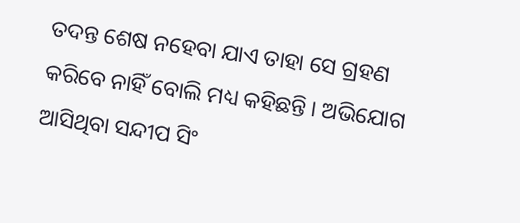ତଦନ୍ତ ଶେଷ ନହେବା ଯାଏ ତାହା ସେ ଗ୍ରହଣ କରିବେ ନାହିଁ ବୋଲି ମଧ୍ୟ କହିଛନ୍ତି । ଅଭିଯୋଗ ଆସିଥିବା ସନ୍ଦୀପ ସିଂ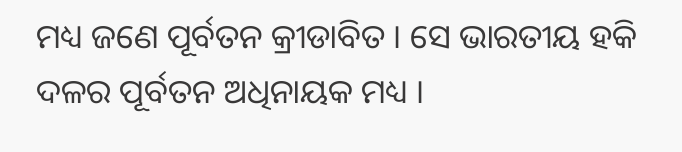ମଧ୍ୟ ଜଣେ ପୂର୍ବତନ କ୍ରୀଡାବିତ । ସେ ଭାରତୀୟ ହକି ଦଳର ପୂର୍ବତନ ଅଧିନାୟକ ମଧ୍ୟ ।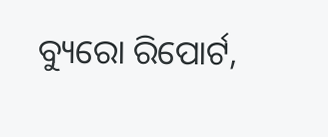ବ୍ୟୁରୋ ରିପୋର୍ଟ,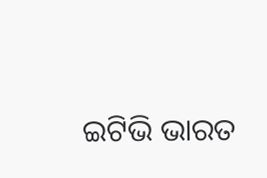ଇଟିଭି ଭାରତ